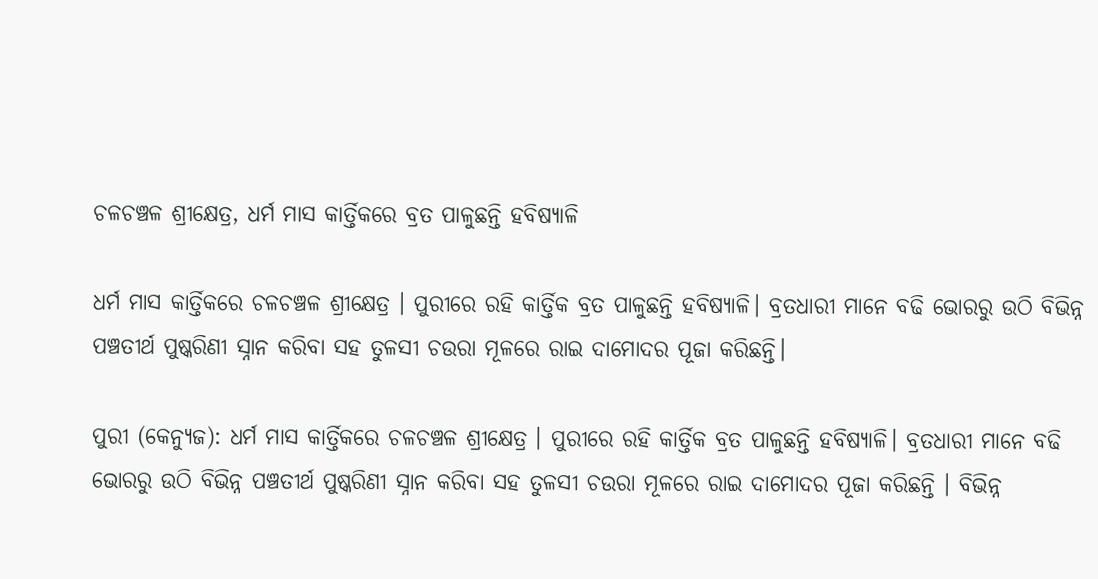ଚଳଚଞ୍ଚଳ ଶ୍ରୀକ୍ଷେତ୍ର, ଧର୍ମ ମାସ କାର୍ତ୍ତିକରେ ବ୍ରତ ପାଳୁଛନ୍ତି ହବିଷ୍ୟାଳି

ଧର୍ମ ମାସ କାର୍ତ୍ତିକରେ ଚଳଚଞ୍ଚଳ ଶ୍ରୀକ୍ଷେତ୍ର । ପୁରୀରେ ରହି କାର୍ତ୍ତିକ ବ୍ରତ ପାଳୁଛନ୍ତି ହବିଷ୍ୟାଳି। ବ୍ରତଧାରୀ ମାନେ ବଢି ଭୋରରୁ ଉଠି ବିଭିନ୍ନ ପଞ୍ଚତୀର୍ଥ ପୁଷ୍କରିଣୀ ସ୍ନାନ କରିବା ସହ ତୁଳସୀ ଚଉରା ମୂଳରେ ରାଇ ଦାମୋଦର ପୂଜା କରିଛନ୍ତି।

ପୁରୀ (କେନ୍ୟୁଜ): ଧର୍ମ ମାସ କାର୍ତ୍ତିକରେ ଚଳଚଞ୍ଚଳ ଶ୍ରୀକ୍ଷେତ୍ର । ପୁରୀରେ ରହି କାର୍ତ୍ତିକ ବ୍ରତ ପାଳୁଛନ୍ତି ହବିଷ୍ୟାଳି। ବ୍ରତଧାରୀ ମାନେ ବଢି ଭୋରରୁ ଉଠି ବିଭିନ୍ନ ପଞ୍ଚତୀର୍ଥ ପୁଷ୍କରିଣୀ ସ୍ନାନ କରିବା ସହ ତୁଳସୀ ଚଉରା ମୂଳରେ ରାଇ ଦାମୋଦର ପୂଜା କରିଛନ୍ତି । ବିଭିନ୍ନ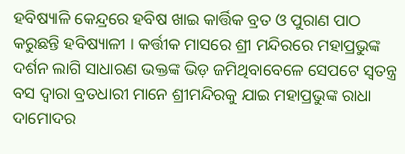ହବିଷ୍ୟାଳି କେନ୍ଦ୍ରରେ ହବିଷ ଖାଇ କାର୍ତ୍ତିକ ବ୍ରତ ଓ ପୁରାଣ ପାଠ କରୁଛନ୍ତି ହବିଷ୍ୟାଳୀ । କର୍ତ୍ତୀକ ମାସରେ ଶ୍ରୀ ମନ୍ଦିରରେ ମହାପ୍ରଭୁଙ୍କ ଦର୍ଶନ ଲାଗି ସାଧାରଣ ଭକ୍ତଙ୍କ ଭିଡ଼ ଜମିଥିବାବେଳେ ସେପଟେ ସ୍ୱତନ୍ତ୍ର ବସ ଦ୍ୱାରା ବ୍ରତଧାରୀ ମାନେ ଶ୍ରୀମନ୍ଦିରକୁ ଯାଇ ମହାପ୍ରଭୁଙ୍କ ରାଧା ଦାମୋଦର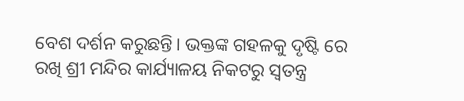ବେଶ ଦର୍ଶନ କରୁଛନ୍ତି। ଭକ୍ତଙ୍କ ଗହଳକୁ ଦୃଷ୍ଟି ରେ ରଖି ଶ୍ରୀ ମନ୍ଦିର କାର୍ଯ୍ୟାଳୟ ନିକଟରୁ ସ୍ୱତନ୍ତ୍ର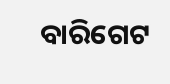ବାରିଗେଟ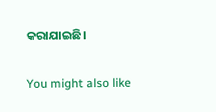କରାଯାଇଛି।

You might also like